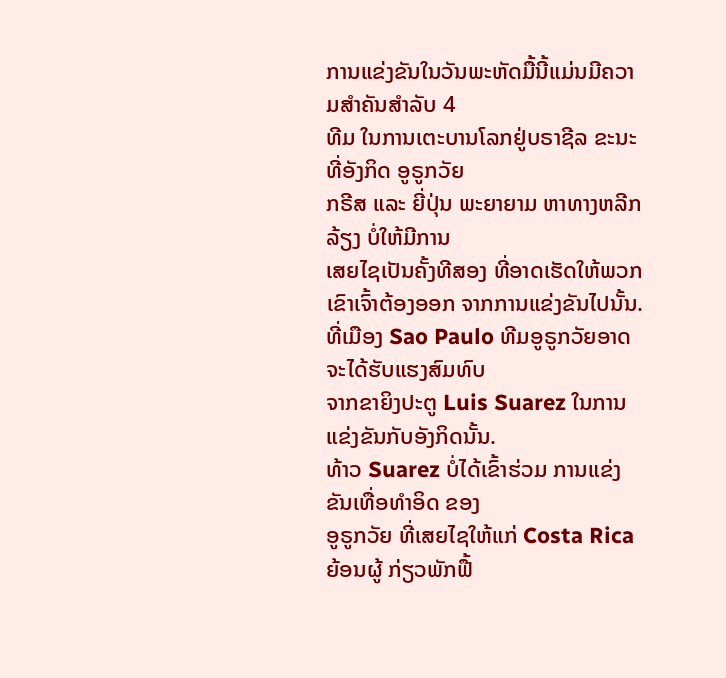ການແຂ່ງຂັນໃນວັນພະຫັດມື້ນີ້ແມ່ນມີຄວາມສຳຄັນສຳລັບ 4
ທີມ ໃນການເຕະບານໂລກຢູ່ບຣາຊີລ ຂະນະທີ່ອັງກິດ ອູຣູກວັຍ
ກຣີສ ແລະ ຍີ່ປຸ່ນ ພະຍາຍາມ ຫາທາງຫລີກລ້ຽງ ບໍ່ໃຫ້ມີການ
ເສຍໄຊເປັນຄັ້ງທີສອງ ທີ່ອາດເຮັດໃຫ້ພວກເຂົາເຈົ້າຕ້ອງອອກ ຈາກການແຂ່ງຂັນໄປນັ້ນ.
ທີ່ເມືອງ Sao Paulo ທີມອູຣູກວັຍອາດຈະໄດ້ຮັບແຮງສົມທົບ
ຈາກຂາຍິງປະຕູ Luis Suarez ໃນການແຂ່ງຂັນກັບອັງກິດນັ້ນ.
ທ້າວ Suarez ບໍ່ໄດ້ເຂົ້າຮ່ວມ ການແຂ່ງຂັນເທື່ອທຳອິດ ຂອງ
ອູຣູກວັຍ ທີ່ເສຍໄຊໃຫ້ແກ່ Costa Rica ຍ້ອນຜູ້ ກ່ຽວພັກຟື້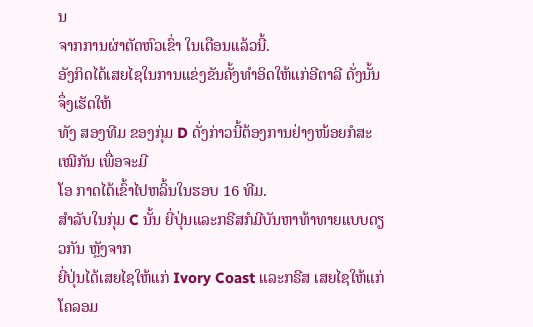ນ
ຈາກການຜ່າຕັດຫົວເຂົ່າ ໃນເດືອນແລ້ວນີ້.
ອັງກິດໄດ້ເສຍໄຊໃນການແຂ່ງຂັນຄັ້ງທຳອິດໃຫ້ແກ່ອີຕາລີ ດັ່ງນັ້ນຈຶ່ງເຮັດໃຫ້
ທັງ ສອງທີມ ຂອງກຸ່ມ D ດັ່ງກ່າວນີ້ຕ້ອງການຢ່າງໜ້ອຍກໍສະເໝີກັນ ເພື່ອຈະມີ
ໂອ ກາດໄດ້ເຂົ້າໄປຫລິ້ນໃນຮອບ 16 ທີມ.
ສຳລັບໃນກຸ່ມ C ນັ້ນ ຍີ່ປຸ່ນແລະກຣີສກໍມີບັນຫາທ້າທາຍແບບດຽວກັນ ຫຼັງຈາກ
ຍີ່ປຸ່ນໄດ້ເສຍໄຊໃຫ້ແກ່ Ivory Coast ແລະກຣີສ ເສຍໄຊໃຫ້ແກ່ໂຄລອມ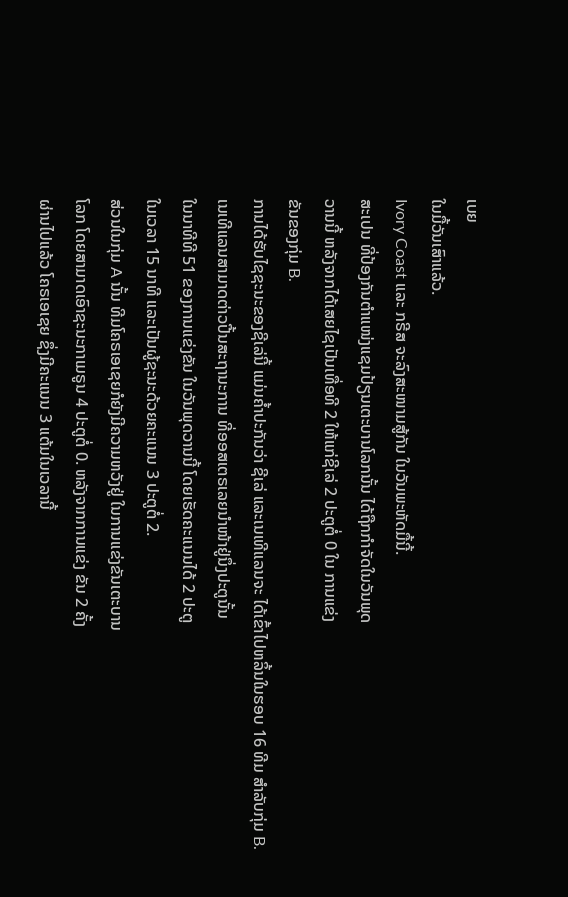ເບຍ
ໃນມື້ວັນເສົາແລ້ວ.
Ivory Coast ແລະ ກຣີສ ຈະລົງສະໜາມສູ້ກັນ ໃນວັນພະຫັດມື້ນີ້.
ສະເປນ ທີ່ປ້ອງກັນຕຳແໜ່ງແຊມປ້ຽນເຕະບານໂລກນັ້ນ ໄດ້ຖືກກຳຈັດໃນວັນພຸດ
ວານນີ້ ຫລັງຈາກໄດ້ເສຍໄຊເປັນເທື່ອທີ 2 ໃຫ້ແກ່ຊີເລ່ 2 ປະຕູຕໍ່ 0 ໃນ ການແຂ່ງ
ຂັນຂອງກຸ່ມ B.
ການໄດ້ຮັບໄຊຊະນະຂອງຊີເລ່ນີ້ ແມ່ນຄ້ຳປະກັນວ່າ ຊີເລ່ ແລະເນເທີແລນຈະ ໄດ້ເຂົ້າໄປຫລິ້ນໃນຮອບ 16 ທີມ ສຳລັບກຸ່ມ B.
ເນເທີແລນສາມາດຕ່າວປີ້ນສະຖານະການ ທີ່ອອສເຕຣເລຍນຳໜ້າຢູ່ນຶ່ງປະຕູນັ້ນ
ໃນນາທີທີ 51 ຂອງການແຂ່ງຂັນ ໃນວັນພຸດວານນີ້ ໂດຍເຮັດຄະແນນໄດ້ 2 ປະຕູ
ໃນເວລາ 15 ນາທີ ແລະເປັນຜູ້ຊະນະດ້ວຍຄະແນນ 3 ປະຕູຕໍ່ 2.
ສ່ວນໃນກຸ່ມ A ນັ້ນ ທີມໂຄຣເອເຊຍກໍຍັງມີຄວາມຫວັງຢູ່ ໃນການແຂ່ງຂັນເຕະບານ
ໂລກ ໂດຍສາມາດເອົາຊະນະກາເມຣູນ 4 ປະຕູຕໍ່ 0. ຫລັງຈາກການແຂ່ງ ຂັນ 2 ຄັ້ງ
ຜ່ານໄປແລ້ວ ໂຄຣເອເຊຍ ຊຶ່ງມີຄະແນນ 3 ແຕ້ມໃນເວລານີ້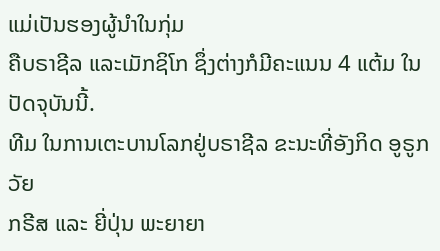ແມ່ເປັນຮອງຜູ້ນຳໃນກຸ່ມ
ຄືບຣາຊີລ ແລະເມັກຊິໂກ ຊຶ່ງຕ່າງກໍມີຄະແນນ 4 ແຕ້ມ ໃນປັດຈຸບັນນີ້.
ທີມ ໃນການເຕະບານໂລກຢູ່ບຣາຊີລ ຂະນະທີ່ອັງກິດ ອູຣູກວັຍ
ກຣີສ ແລະ ຍີ່ປຸ່ນ ພະຍາຍາ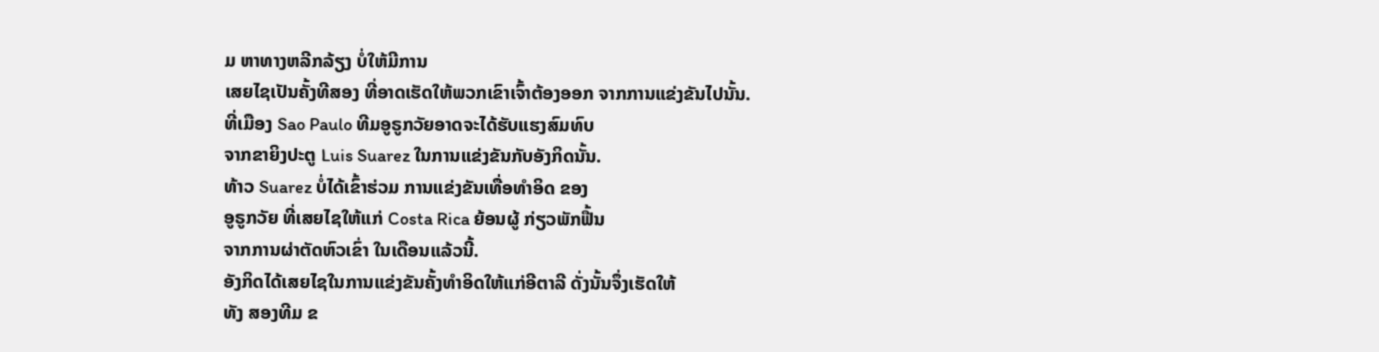ມ ຫາທາງຫລີກລ້ຽງ ບໍ່ໃຫ້ມີການ
ເສຍໄຊເປັນຄັ້ງທີສອງ ທີ່ອາດເຮັດໃຫ້ພວກເຂົາເຈົ້າຕ້ອງອອກ ຈາກການແຂ່ງຂັນໄປນັ້ນ.
ທີ່ເມືອງ Sao Paulo ທີມອູຣູກວັຍອາດຈະໄດ້ຮັບແຮງສົມທົບ
ຈາກຂາຍິງປະຕູ Luis Suarez ໃນການແຂ່ງຂັນກັບອັງກິດນັ້ນ.
ທ້າວ Suarez ບໍ່ໄດ້ເຂົ້າຮ່ວມ ການແຂ່ງຂັນເທື່ອທຳອິດ ຂອງ
ອູຣູກວັຍ ທີ່ເສຍໄຊໃຫ້ແກ່ Costa Rica ຍ້ອນຜູ້ ກ່ຽວພັກຟື້ນ
ຈາກການຜ່າຕັດຫົວເຂົ່າ ໃນເດືອນແລ້ວນີ້.
ອັງກິດໄດ້ເສຍໄຊໃນການແຂ່ງຂັນຄັ້ງທຳອິດໃຫ້ແກ່ອີຕາລີ ດັ່ງນັ້ນຈຶ່ງເຮັດໃຫ້
ທັງ ສອງທີມ ຂ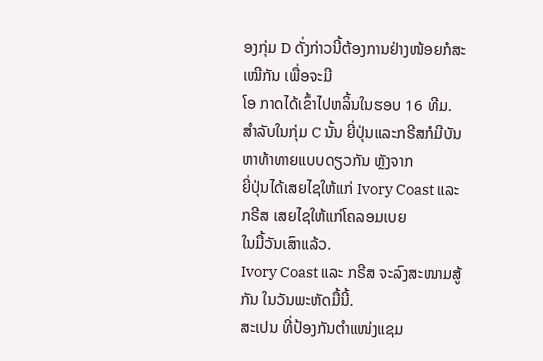ອງກຸ່ມ D ດັ່ງກ່າວນີ້ຕ້ອງການຢ່າງໜ້ອຍກໍສະເໝີກັນ ເພື່ອຈະມີ
ໂອ ກາດໄດ້ເຂົ້າໄປຫລິ້ນໃນຮອບ 16 ທີມ.
ສຳລັບໃນກຸ່ມ C ນັ້ນ ຍີ່ປຸ່ນແລະກຣີສກໍມີບັນຫາທ້າທາຍແບບດຽວກັນ ຫຼັງຈາກ
ຍີ່ປຸ່ນໄດ້ເສຍໄຊໃຫ້ແກ່ Ivory Coast ແລະກຣີສ ເສຍໄຊໃຫ້ແກ່ໂຄລອມເບຍ
ໃນມື້ວັນເສົາແລ້ວ.
Ivory Coast ແລະ ກຣີສ ຈະລົງສະໜາມສູ້ກັນ ໃນວັນພະຫັດມື້ນີ້.
ສະເປນ ທີ່ປ້ອງກັນຕຳແໜ່ງແຊມ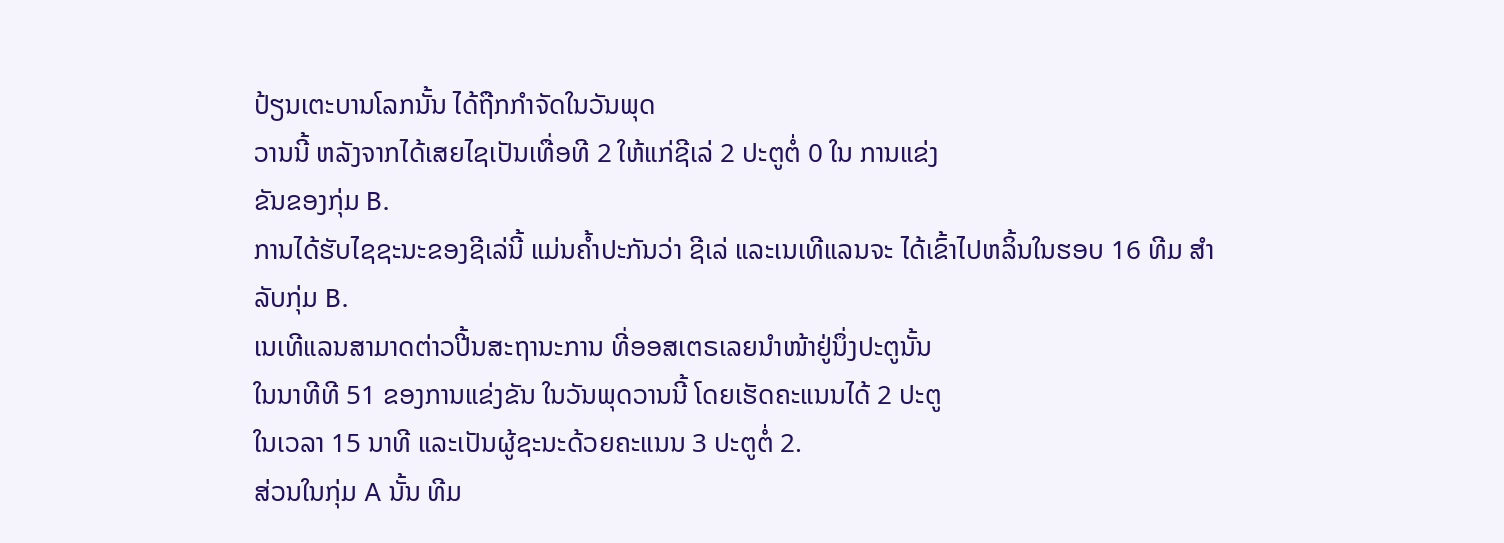ປ້ຽນເຕະບານໂລກນັ້ນ ໄດ້ຖືກກຳຈັດໃນວັນພຸດ
ວານນີ້ ຫລັງຈາກໄດ້ເສຍໄຊເປັນເທື່ອທີ 2 ໃຫ້ແກ່ຊີເລ່ 2 ປະຕູຕໍ່ 0 ໃນ ການແຂ່ງ
ຂັນຂອງກຸ່ມ B.
ການໄດ້ຮັບໄຊຊະນະຂອງຊີເລ່ນີ້ ແມ່ນຄ້ຳປະກັນວ່າ ຊີເລ່ ແລະເນເທີແລນຈະ ໄດ້ເຂົ້າໄປຫລິ້ນໃນຮອບ 16 ທີມ ສຳລັບກຸ່ມ B.
ເນເທີແລນສາມາດຕ່າວປີ້ນສະຖານະການ ທີ່ອອສເຕຣເລຍນຳໜ້າຢູ່ນຶ່ງປະຕູນັ້ນ
ໃນນາທີທີ 51 ຂອງການແຂ່ງຂັນ ໃນວັນພຸດວານນີ້ ໂດຍເຮັດຄະແນນໄດ້ 2 ປະຕູ
ໃນເວລາ 15 ນາທີ ແລະເປັນຜູ້ຊະນະດ້ວຍຄະແນນ 3 ປະຕູຕໍ່ 2.
ສ່ວນໃນກຸ່ມ A ນັ້ນ ທີມ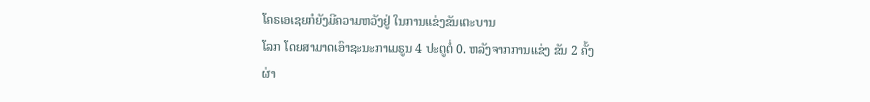ໂຄຣເອເຊຍກໍຍັງມີຄວາມຫວັງຢູ່ ໃນການແຂ່ງຂັນເຕະບານ
ໂລກ ໂດຍສາມາດເອົາຊະນະກາເມຣູນ 4 ປະຕູຕໍ່ 0. ຫລັງຈາກການແຂ່ງ ຂັນ 2 ຄັ້ງ
ຜ່າ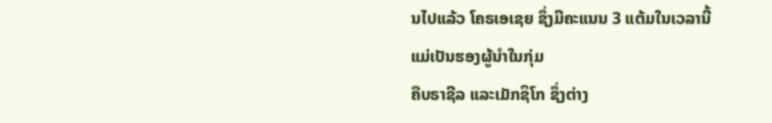ນໄປແລ້ວ ໂຄຣເອເຊຍ ຊຶ່ງມີຄະແນນ 3 ແຕ້ມໃນເວລານີ້ ແມ່ເປັນຮອງຜູ້ນຳໃນກຸ່ມ
ຄືບຣາຊີລ ແລະເມັກຊິໂກ ຊຶ່ງຕ່າງ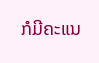ກໍມີຄະແນ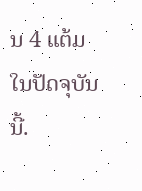ນ 4 ແຕ້ມ ໃນປັດຈຸບັນນີ້.